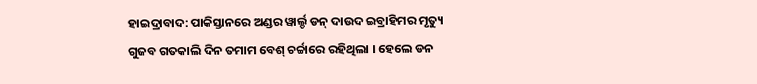ହାଇଦ୍ରାବାଦ: ପାକିସ୍ତାନରେ ଅଣ୍ଡର ୱାର୍ଲ୍ଡ ଡନ୍ ଦାଉଦ ଇବ୍ରାହିମର ମୃତ୍ୟୁ ଗୁଜବ ଗତକାଲି ଦିନ ତମାମ ବେଶ୍ ଚର୍ଚ୍ଚାରେ ରହିଥିଲା । ହେଲେ ଡନ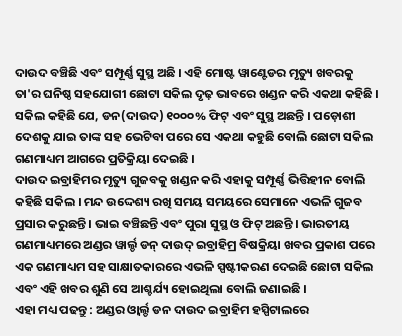ଦାଉଦ ବଞ୍ଚିଛି ଏବଂ ସମ୍ପୂର୍ଣ୍ଣ ସୁସ୍ଥ ଅଛି । ଏହି ମୋଷ୍ଟ ୱାଣ୍ଟେଡର ମୃତ୍ୟୁ ଖବରକୁ ତା'ର ଘନିଷ୍ଠ ସହଯୋଗୀ ଛୋଟା ସକିଲ ଦୃଢ଼ ଭାବରେ ଖଣ୍ଡନ କରି ଏକଥା କହିଛି । ସକିଲ କହିଛି ଯେ, ଡନ(ଦାଉଦ) ୧୦୦୦% ଫିଟ୍ ଏବଂ ସୁସ୍ଥ ଅଛନ୍ତି । ପଡ଼ୋଶୀ ଦେଶକୁ ଯାଇ ତାଙ୍କ ସହ ଭେଟିବା ପରେ ସେ ଏକଥା କହୁଛି ବୋଲି ଛୋଟା ସକିଲ ଗଣମାଧ୍ୟମ ଆଗରେ ପ୍ରତିକ୍ରିୟା ଦେଇଛି ।
ଦାଉଦ ଇବ୍ରାହିମର ମୃତ୍ୟୁ ଗୁଜବକୁ ଖଣ୍ଡନ କରି ଏହାକୁ ସମ୍ପୂର୍ଣ୍ଣ ଭିତ୍ତିହୀନ ବୋଲି କହିଛି ସକିଲ । ମନ୍ଦ ଉଦ୍ଦେଶ୍ୟ ରଖି ସମୟ ସମୟରେ ସେମାନେ ଏଭଳି ଗୁଜବ ପ୍ରସାର କରୁଛନ୍ତି । ଭାଇ ବଞ୍ଚିଛନ୍ତି ଏବଂ ପୁରା ସୁସ୍ଥ ଓ ଫିଟ୍ ଅଛନ୍ତି । ଭାରତୀୟ ଗଣମାଧ୍ୟମରେ ଅଣ୍ଡର ୱାର୍ଲ୍ଡ ଡନ୍ ଦାଉଦ୍ ଇବ୍ରାହିମ୍ର ବିଷକ୍ରିୟା ଖବର ପ୍ରକାଶ ପରେ ଏକ ଗଣମାଧ୍ୟମ ସହ ସାକ୍ଷାତକାରରେ ଏଭଳି ସ୍ପଷ୍ଟୀକରଣ ଦେଇଛି ଛୋଟା ସକିଲ ଏବଂ ଏହି ଖବର ଶୁଣି ସେ ଆଶ୍ଚର୍ଯ୍ୟ ହୋଇଥିଲା ବୋଲି ଜଣାଇଛି ।
ଏହା ମଧ୍ୟ ପଢନ୍ତୁ : ଅଣ୍ଡର ଓ୍ବାର୍ଲ୍ଡ ଡନ ଦାଉଦ ଇବ୍ରାହିମ ହସ୍ପିଟାଲରେ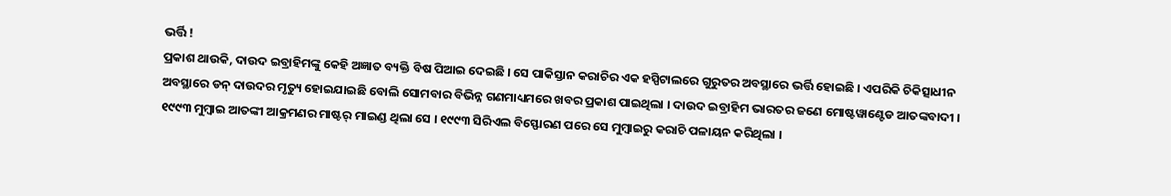ଭର୍ତ୍ତି !
ପ୍ରକାଶ ଥାଉକି, ଦାଉଦ ଇବ୍ରାହିମଙ୍କୁ କେହି ଅଜ୍ଞାତ ବ୍ୟକ୍ତି ବିଷ ପିଆଇ ଦେଇଛି । ସେ ପାକିସ୍ତାନ କରାଚିର ଏକ ହସ୍ପିଟାଲରେ ଗୁରୁତର ଅବସ୍ଥାରେ ଭର୍ତ୍ତି ହୋଇଛି । ଏପରିକି ଚିକିତ୍ସାଧୀନ ଅବସ୍ଥାରେ ଡନ୍ ଦାଉଦର ମୃତ୍ୟୁ ହୋଇଯାଇଛି ବୋଲି ସୋମବାର ବିଭିନ୍ନ ଗଣମାଧ୍ୟମରେ ଖବର ପ୍ରକାଶ ପାଇଥିଲା । ଦାଉଦ ଇବ୍ରାହିମ ଭାରତର ଜଣେ ମୋଷ୍ଟୱାଣ୍ଟେଡ ଆତଙ୍କବାଦୀ । ୧୯୯୩ ମୁମ୍ବାଇ ଆତଙ୍କୀ ଆକ୍ରମଣର ମାଷ୍ଟର୍ ମାଇଣ୍ଡ ଥିଲା ସେ । ୧୯୯୩ ସିରିଏଲ ବିସ୍ଫୋରଣ ପରେ ସେ ମୁମ୍ବାଇରୁ କରାଚି ପଳାୟନ କରିଥିଲା ।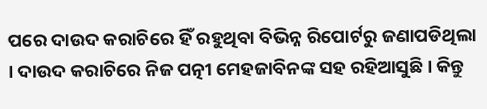ପରେ ଦାଉଦ କରାଚିରେ ହିଁ ରହୁଥିବା ବିଭିନ୍ନ ରିପୋର୍ଟରୁ ଜଣାପଡିଥିଲା । ଦାଉଦ କରାଚିରେ ନିଜ ପତ୍ନୀ ମେହଜାବିନଙ୍କ ସହ ରହିଆସୁଛି । କିନ୍ତୁ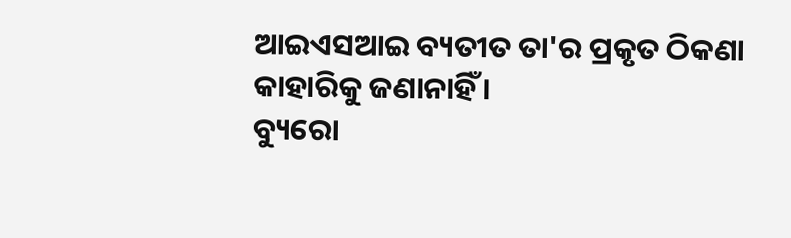ଆଇଏସଆଇ ବ୍ୟତୀତ ତା'ର ପ୍ରକୃତ ଠିକଣା କାହାରିକୁ ଜଣାନାହିଁ ।
ବ୍ୟୁରୋ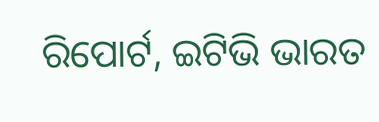ରିପୋର୍ଟ, ଇଟିଭି ଭାରତ